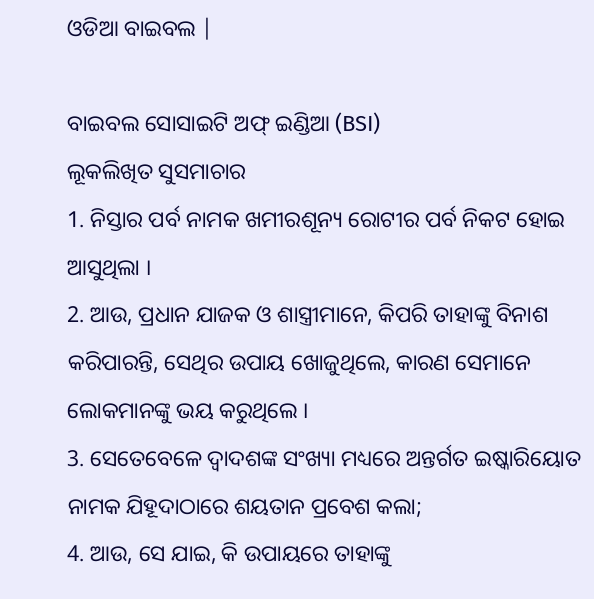ଓଡିଆ ବାଇବଲ |

ବାଇବଲ ସୋସାଇଟି ଅଫ୍ ଇଣ୍ଡିଆ (BSI)
ଲୂକଲିଖିତ ସୁସମାଚାର
1. ନିସ୍ତାର ପର୍ବ ନାମକ ଖମୀରଶୂନ୍ୟ ରୋଟୀର ପର୍ବ ନିକଟ ହୋଇ ଆସୁଥିଲା ।
2. ଆଉ, ପ୍ରଧାନ ଯାଜକ ଓ ଶାସ୍ତ୍ରୀମାନେ, କିପରି ତାହାଙ୍କୁ ବିନାଶ କରିପାରନ୍ତି, ସେଥିର ଉପାୟ ଖୋଜୁଥିଲେ, କାରଣ ସେମାନେ ଲୋକମାନଙ୍କୁ ଭୟ କରୁଥିଲେ ।
3. ସେତେବେଳେ ଦ୍ଵାଦଶଙ୍କ ସଂଖ୍ୟା ମଧ୍ୟରେ ଅନ୍ତର୍ଗତ ଇଷ୍କାରିୟୋତ ନାମକ ଯିହୂଦାଠାରେ ଶୟତାନ ପ୍ରବେଶ କଲା;
4. ଆଉ, ସେ ଯାଇ, କି ଉପାୟରେ ତାହାଙ୍କୁ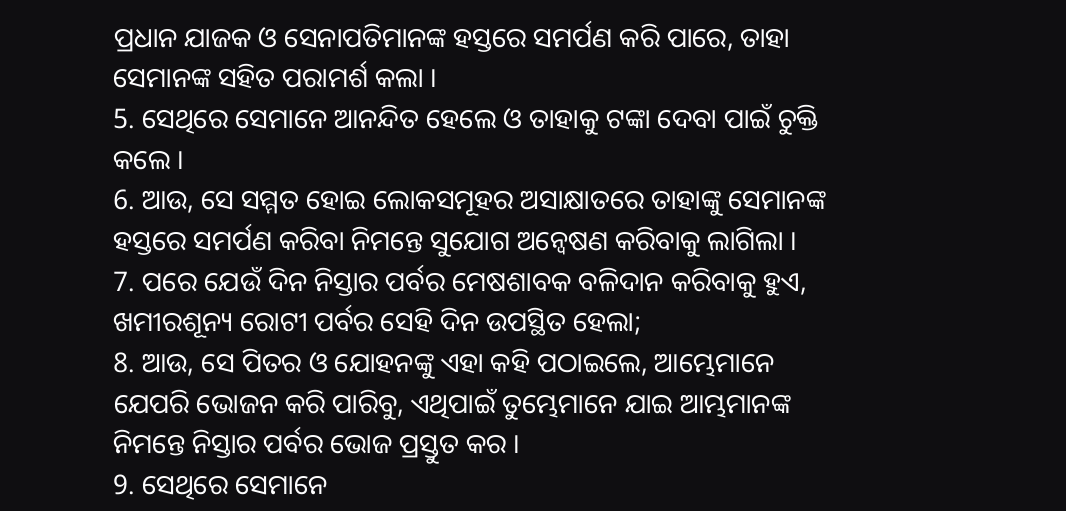ପ୍ରଧାନ ଯାଜକ ଓ ସେନାପତିମାନଙ୍କ ହସ୍ତରେ ସମର୍ପଣ କରି ପାରେ, ତାହା ସେମାନଙ୍କ ସହିତ ପରାମର୍ଶ କଲା ।
5. ସେଥିରେ ସେମାନେ ଆନନ୍ଦିତ ହେଲେ ଓ ତାହାକୁ ଟଙ୍କା ଦେବା ପାଇଁ ଚୁକ୍ତି କଲେ ।
6. ଆଉ, ସେ ସମ୍ମତ ହୋଇ ଲୋକସମୂହର ଅସାକ୍ଷାତରେ ତାହାଙ୍କୁ ସେମାନଙ୍କ ହସ୍ତରେ ସମର୍ପଣ କରିବା ନିମନ୍ତେ ସୁଯୋଗ ଅନ୍ଵେଷଣ କରିବାକୁ ଲାଗିଲା ।
7. ପରେ ଯେଉଁ ଦିନ ନିସ୍ତାର ପର୍ବର ମେଷଶାବକ ବଳିଦାନ କରିବାକୁ ହୁଏ, ଖମୀରଶୂନ୍ୟ ରୋଟୀ ପର୍ବର ସେହି ଦିନ ଉପସ୍ଥିତ ହେଲା;
8. ଆଉ, ସେ ପିତର ଓ ଯୋହନଙ୍କୁ ଏହା କହି ପଠାଇଲେ, ଆମ୍ଭେମାନେ ଯେପରି ଭୋଜନ କରି ପାରିବୁ, ଏଥିପାଇଁ ତୁମ୍ଭେମାନେ ଯାଇ ଆମ୍ଭମାନଙ୍କ ନିମନ୍ତେ ନିସ୍ତାର ପର୍ବର ଭୋଜ ପ୍ରସ୍ତୁତ କର ।
9. ସେଥିରେ ସେମାନେ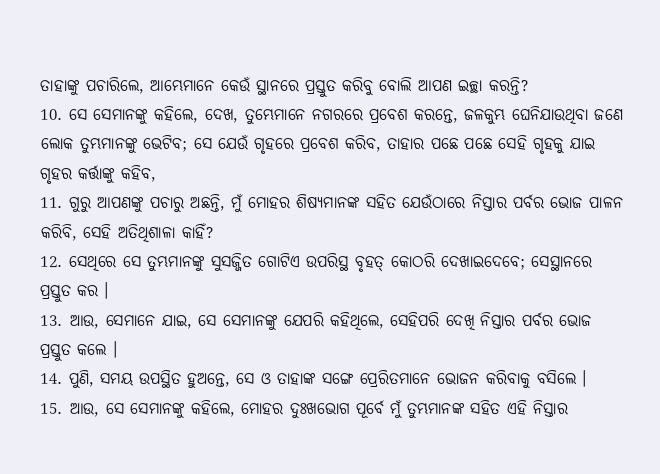ତାହାଙ୍କୁ ପଚାରିଲେ, ଆମ୍ଭେମାନେ କେଉଁ ସ୍ଥାନରେ ପ୍ରସ୍ତୁତ କରିବୁ ବୋଲି ଆପଣ ଇଚ୍ଛା କରନ୍ତି?
10. ସେ ସେମାନଙ୍କୁ କହିଲେ, ଦେଖ, ତୁମ୍ଭେମାନେ ନଗରରେ ପ୍ରବେଶ କରନ୍ତେ, ଜଳକୁମ୍ଭ ଘେନିଯାଉଥିବା ଜଣେ ଲୋକ ତୁମ୍ଭମାନଙ୍କୁ ଭେଟିବ; ସେ ଯେଉଁ ଗୃହରେ ପ୍ରବେଶ କରିବ, ତାହାର ପଛେ ପଛେ ସେହି ଗୃହକୁ ଯାଇ ଗୃହର କର୍ତ୍ତାଙ୍କୁ କହିବ,
11. ଗୁରୁ ଆପଣଙ୍କୁ ପଚାରୁ ଅଛନ୍ତି, ମୁଁ ମୋହର ଶିଷ୍ୟମାନଙ୍କ ସହିତ ଯେଉଁଠାରେ ନିସ୍ତାର ପର୍ବର ଭୋଜ ପାଳନ କରିବି, ସେହି ଅତିଥିଶାଳା କାହିଁ?
12. ସେଥିରେ ସେ ତୁମ୍ଭମାନଙ୍କୁ ସୁସଜ୍ଜିତ ଗୋଟିଏ ଉପରିସ୍ଥ ବୃହତ୍ କୋଠରି ଦେଖାଇଦେବେ; ସେସ୍ଥାନରେ ପ୍ରସ୍ତୁତ କର ।
13. ଆଉ, ସେମାନେ ଯାଇ, ସେ ସେମାନଙ୍କୁ ଯେପରି କହିଥିଲେ, ସେହିପରି ଦେଖି ନିସ୍ତାର ପର୍ବର ଭୋଜ ପ୍ରସ୍ତୁତ କଲେ ।
14. ପୁଣି, ସମୟ ଉପସ୍ଥିତ ହୁଅନ୍ତେ, ସେ ଓ ତାହାଙ୍କ ସଙ୍ଗେ ପ୍ରେରିତମାନେ ଭୋଜନ କରିବାକୁ ବସିଲେ ।
15. ଆଉ, ସେ ସେମାନଙ୍କୁ କହିଲେ, ମୋହର ଦୁଃଖଭୋଗ ପୂର୍ବେ ମୁଁ ତୁମ୍ଭମାନଙ୍କ ସହିତ ଏହି ନିସ୍ତାର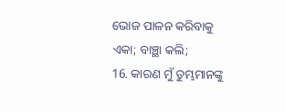ଭୋଜ ପାଳନ କରିବାକୁ ଏକା; ବାଞ୍ଛା କଲି;
16. କାରଣ ମୁଁ ତୁମ୍ଭମାନଙ୍କୁ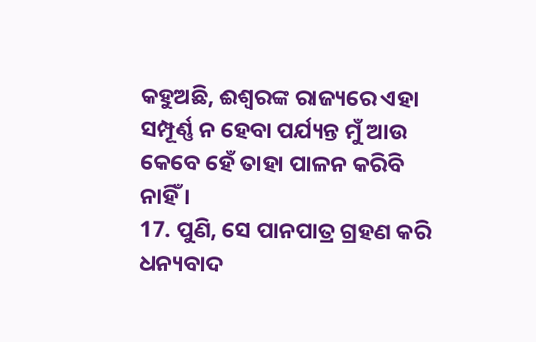କହୁଅଛି, ଈଶ୍ଵରଙ୍କ ରାଜ୍ୟରେ ଏହା ସମ୍ପୂର୍ଣ୍ଣ ନ ହେବା ପର୍ଯ୍ୟନ୍ତ ମୁଁ ଆଉ କେବେ ହେଁ ତାହା ପାଳନ କରିବି ନାହିଁ ।
17. ପୁଣି, ସେ ପାନପାତ୍ର ଗ୍ରହଣ କରି ଧନ୍ୟବାଦ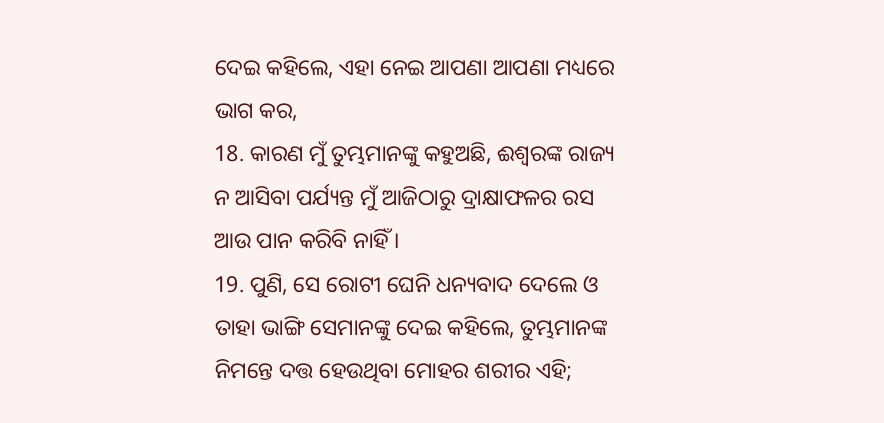ଦେଇ କହିଲେ, ଏହା ନେଇ ଆପଣା ଆପଣା ମଧ୍ୟରେ ଭାଗ କର,
18. କାରଣ ମୁଁ ତୁମ୍ଭମାନଙ୍କୁ କହୁଅଛି, ଈଶ୍ଵରଙ୍କ ରାଜ୍ୟ ନ ଆସିବା ପର୍ଯ୍ୟନ୍ତ ମୁଁ ଆଜିଠାରୁ ଦ୍ରାକ୍ଷାଫଳର ରସ ଆଉ ପାନ କରିବି ନାହିଁ ।
19. ପୁଣି, ସେ ରୋଟୀ ଘେନି ଧନ୍ୟବାଦ ଦେଲେ ଓ ତାହା ଭାଙ୍ଗି ସେମାନଙ୍କୁ ଦେଇ କହିଲେ, ତୁମ୍ଭମାନଙ୍କ ନିମନ୍ତେ ଦତ୍ତ ହେଉଥିବା ମୋହର ଶରୀର ଏହି;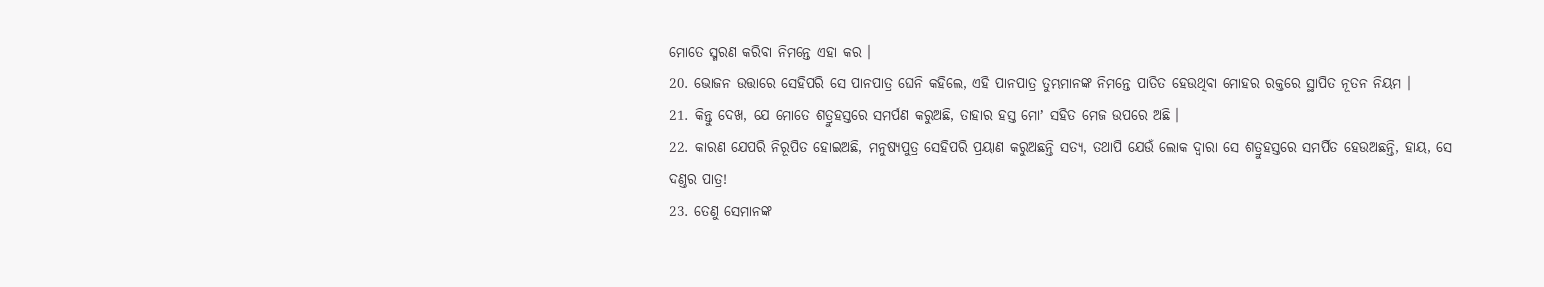ମୋତେ ସ୍ମରଣ କରିବା ନିମନ୍ତେ ଏହା କର ।
20. ଭୋଜନ ଉତ୍ତାରେ ସେହିପରି ସେ ପାନପାତ୍ର ଘେନି କହିଲେ, ଏହି ପାନପାତ୍ର ତୁମ୍ଭମାନଙ୍କ ନିମନ୍ତେ ପାତିତ ହେଉଥିବା ମୋହର ରକ୍ତରେ ସ୍ଥାପିତ ନୂତନ ନିୟମ ।
21. କିନ୍ତୁ ଦେଖ, ଯେ ମୋତେ ଶତ୍ରୁହସ୍ତରେ ସମର୍ପଣ କରୁଅଛି, ତାହାର ହସ୍ତ ମୋʼ ସହିତ ମେଜ ଉପରେ ଅଛି ।
22. କାରଣ ଯେପରି ନିରୂପିତ ହୋଇଅଛି, ମନୁଷ୍ୟପୁତ୍ର ସେହିପରି ପ୍ରୟାଣ କରୁଅଛନ୍ତି ସତ୍ୟ, ତଥାପି ଯେଉଁ ଲୋକ ଦ୍ଵାରା ସେ ଶତ୍ରୁହସ୍ତରେ ସମର୍ପିତ ହେଉଅଛନ୍ତି, ହାୟ, ସେ ଦଣ୍ତର ପାତ୍ର!
23. ତେଣୁ ସେମାନଙ୍କ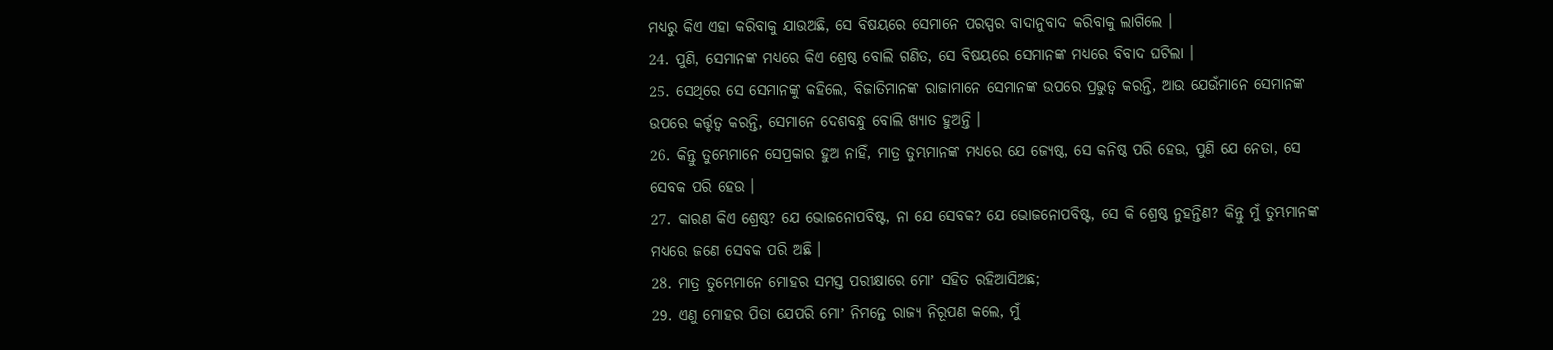ମଧ୍ୟରୁ କିଏ ଏହା କରିବାକୁ ଯାଉଅଛି, ସେ ବିଷୟରେ ସେମାନେ ପରସ୍ପର ବାଦାନୁବାଦ କରିବାକୁ ଲାଗିଲେ ।
24. ପୁଣି, ସେମାନଙ୍କ ମଧ୍ୟରେ କିଏ ଶ୍ରେଷ୍ଠ ବୋଲି ଗଣିତ, ସେ ବିଷୟରେ ସେମାନଙ୍କ ମଧ୍ୟରେ ବିବାଦ ଘଟିଲା ।
25. ସେଥିରେ ସେ ସେମାନଙ୍କୁ କହିଲେ, ବିଜାତିମାନଙ୍କ ରାଜାମାନେ ସେମାନଙ୍କ ଉପରେ ପ୍ରଭୁତ୍ଵ କରନ୍ତି, ଆଉ ଯେଉଁମାନେ ସେମାନଙ୍କ ଉପରେ କର୍ତ୍ତୃତ୍ଵ କରନ୍ତି, ସେମାନେ ଦେଶବନ୍ଧୁ ବୋଲି ଖ୍ୟାତ ହୁଅନ୍ତି ।
26. କିନ୍ତୁ ତୁମ୍ଭେମାନେ ସେପ୍ରକାର ହୁଅ ନାହିଁ, ମାତ୍ର ତୁମ୍ଭମାନଙ୍କ ମଧ୍ୟରେ ଯେ ଜ୍ୟେଷ୍ଠ, ସେ କନିଷ୍ଠ ପରି ହେଉ, ପୁଣି ଯେ ନେତା, ସେ ସେବକ ପରି ହେଉ ।
27. କାରଣ କିଏ ଶ୍ରେଷ୍ଠ? ଯେ ଭୋଜନୋପବିଷ୍ଟ, ନା ଯେ ସେବକ? ଯେ ଭୋଜନୋପବିଷ୍ଟ, ସେ କି ଶ୍ରେଷ୍ଠ ନୁହନ୍ତିଣ? କିନ୍ତୁ ମୁଁ ତୁମ୍ଭମାନଙ୍କ ମଧ୍ୟରେ ଜଣେ ସେବକ ପରି ଅଛି ।
28. ମାତ୍ର ତୁମ୍ଭେମାନେ ମୋହର ସମସ୍ତ ପରୀକ୍ଷାରେ ମୋʼ ସହିତ ରହିଆସିଅଛ;
29. ଏଣୁ ମୋହର ପିତା ଯେପରି ମୋʼ ନିମନ୍ତେ ରାଜ୍ୟ ନିରୂପଣ କଲେ, ମୁଁ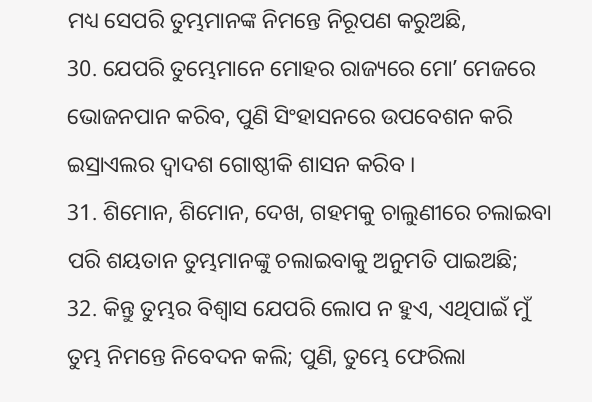ମଧ୍ୟ ସେପରି ତୁମ୍ଭମାନଙ୍କ ନିମନ୍ତେ ନିରୂପଣ କରୁଅଛି,
30. ଯେପରି ତୁମ୍ଭେମାନେ ମୋହର ରାଜ୍ୟରେ ମୋʼ ମେଜରେ ଭୋଜନପାନ କରିବ, ପୁଣି ସିଂହାସନରେ ଉପବେଶନ କରି ଇସ୍ରାଏଲର ଦ୍ଵାଦଶ ଗୋଷ୍ଠୀକି ଶାସନ କରିବ ।
31. ଶିମୋନ, ଶିମୋନ, ଦେଖ, ଗହମକୁ ଚାଲୁଣୀରେ ଚଲାଇବା ପରି ଶୟତାନ ତୁମ୍ଭମାନଙ୍କୁ ଚଲାଇବାକୁ ଅନୁମତି ପାଇଅଛି;
32. କିନ୍ତୁ ତୁମ୍ଭର ବିଶ୍ଵାସ ଯେପରି ଲୋପ ନ ହୁଏ, ଏଥିପାଇଁ ମୁଁ ତୁମ୍ଭ ନିମନ୍ତେ ନିବେଦନ କଲି; ପୁଣି, ତୁମ୍ଭେ ଫେରିଲା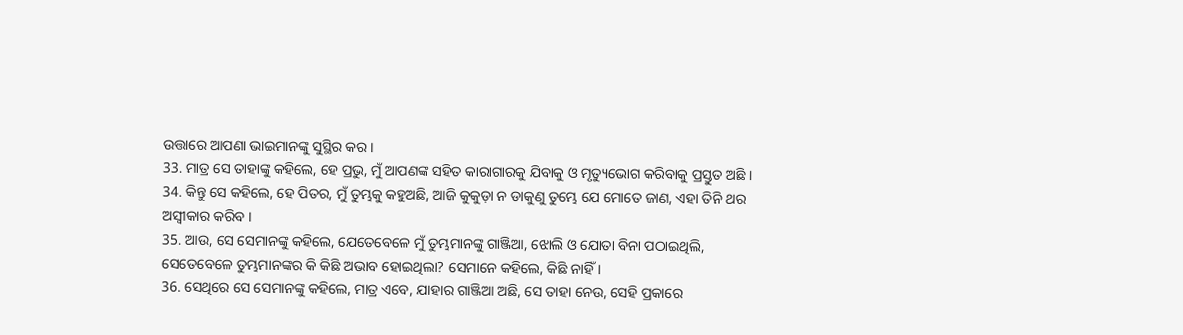ଉତ୍ତାରେ ଆପଣା ଭାଇମାନଙ୍କୁ ସୁସ୍ଥିର କର ।
33. ମାତ୍ର ସେ ତାହାଙ୍କୁ କହିଲେ, ହେ ପ୍ରଭୁ, ମୁଁ ଆପଣଙ୍କ ସହିତ କାରାଗାରକୁ ଯିବାକୁ ଓ ମୃତ୍ୟୁଭୋଗ କରିବାକୁ ପ୍ରସ୍ତୁତ ଅଛି ।
34. କିନ୍ତୁ ସେ କହିଲେ, ହେ ପିତର, ମୁଁ ତୁମ୍ଭକୁ କହୁଅଛି, ଆଜି କୁକୁଡ଼ା ନ ଡାକୁଣୁ ତୁମ୍ଭେ ଯେ ମୋତେ ଜାଣ, ଏହା ତିନି ଥର ଅସ୍ଵୀକାର କରିବ ।
35. ଆଉ, ସେ ସେମାନଙ୍କୁ କହିଲେ, ଯେତେବେଳେ ମୁଁ ତୁମ୍ଭମାନଙ୍କୁ ଗାଞ୍ଜିଆ, ଝୋଲି ଓ ଯୋତା ବିନା ପଠାଇଥିଲି, ସେତେବେଳେ ତୁମ୍ଭମାନଙ୍କର କି କିଛି ଅଭାବ ହୋଇଥିଲା? ସେମାନେ କହିଲେ, କିଛି ନାହିଁ ।
36. ସେଥିରେ ସେ ସେମାନଙ୍କୁ କହିଲେ, ମାତ୍ର ଏବେ, ଯାହାର ଗାଞ୍ଜିଆ ଅଛି, ସେ ତାହା ନେଉ, ସେହି ପ୍ରକାରେ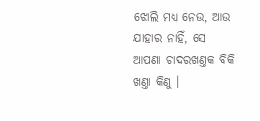ଝୋଲି ମଧ୍ୟ ନେଉ, ଆଉ ଯାହାର ନାହିଁ, ସେ ଆପଣା ଚାଦରଖଣ୍ତକ ବିକି ଖଣ୍ତା କିଣୁ ।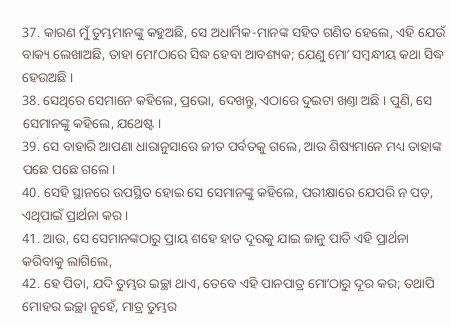37. କାରଣ ମୁଁ ତୁମ୍ଭମାନଙ୍କୁ କହୁଅଛି, ସେ ଅଧାର୍ମିକ-ମାନଙ୍କ ସହିତ ଗଣିତ ହେଲେ, ଏହି ଯେଉଁ ବାକ୍ୟ ଲେଖାଅଛି, ତାହା ମୋʼଠାରେ ସିଦ୍ଧ ହେବା ଆବଶ୍ୟକ; ଯେଣୁ ମୋʼ ସମ୍ଵନ୍ଧୀୟ କଥା ସିଦ୍ଧ ହେଉଅଛି ।
38. ସେଥିରେ ସେମାନେ କହିଲେ, ପ୍ରଭୋ, ଦେଖନ୍ତୁ, ଏଠାରେ ଦୁଇଟା ଖଣ୍ତା ଅଛି । ପୁଣି, ସେ ସେମାନଙ୍କୁ କହିଲେ, ଯଥେଷ୍ଟ ।
39. ସେ ବାହାରି ଆପଣା ଧାରାନୁସାରେ ଜୀତ ପର୍ବତକୁ ଗଲେ, ଆଉ ଶିଷ୍ୟମାନେ ମଧ୍ୟ ତାହାଙ୍କ ପଛେ ପଛେ ଗଲେ।
40. ସେହି ସ୍ଥାନରେ ଉପସ୍ଥିତ ହୋଇ ସେ ସେମାନଙ୍କୁ କହିଲେ, ପରୀକ୍ଷାରେ ଯେପରି ନ ପଡ଼, ଏଥିପାଇଁ ପ୍ରାର୍ଥନା କର ।
41. ଆଉ, ସେ ସେମାନଙ୍କଠାରୁ ପ୍ରାୟ ଶହେ ହାତ ଦୂରକୁ ଯାଇ ଜାନୁ ପାତି ଏହି ପ୍ରାର୍ଥନା କରିବାକୁ ଲାଗିଲେ,
42. ହେ ପିତା, ଯଦି ତୁମ୍ଭର ଇଚ୍ଛା ଥାଏ, ତେବେ ଏହି ପାନପାତ୍ର ମୋʼଠାରୁ ଦୂର କର; ତଥାପି ମୋହର ଇଚ୍ଛା ନୁହେଁ, ମାତ୍ର ତୁମ୍ଭର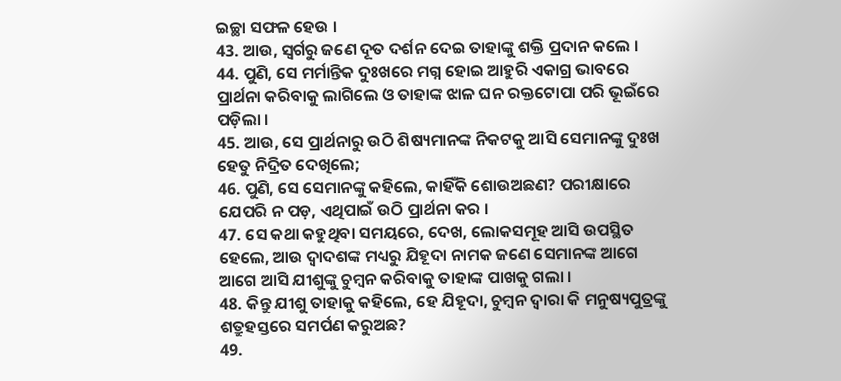ଇଚ୍ଛା ସଫଳ ହେଉ ।
43. ଆଉ, ସ୍ଵର୍ଗରୁ ଜଣେ ଦୂତ ଦର୍ଶନ ଦେଇ ତାହାଙ୍କୁ ଶକ୍ତି ପ୍ରଦାନ କଲେ ।
44. ପୁଣି, ସେ ମର୍ମାନ୍ତିକ ଦୁଃଖରେ ମଗ୍ନ ହୋଇ ଆହୁରି ଏକାଗ୍ର ଭାବରେ ପ୍ରାର୍ଥନା କରିବାକୁ ଲାଗିଲେ ଓ ତାହାଙ୍କ ଝାଳ ଘନ ରକ୍ତଟୋପା ପରି ଭୂଇଁରେ ପଡ଼ିଲା ।
45. ଆଉ, ସେ ପ୍ରାର୍ଥନାରୁ ଉଠି ଶିଷ୍ୟମାନଙ୍କ ନିକଟକୁ ଆସି ସେମାନଙ୍କୁ ଦୁଃଖ ହେତୁ ନିଦ୍ରିତ ଦେଖିଲେ;
46. ପୁଣି, ସେ ସେମାନଙ୍କୁ କହିଲେ, କାହିଁକି ଶୋଉଅଛଣ? ପରୀକ୍ଷାରେ ଯେପରି ନ ପଡ଼, ଏଥିପାଇଁ ଉଠି ପ୍ରାର୍ଥନା କର ।
47. ସେ କଥା କହୁଥିବା ସମୟରେ, ଦେଖ, ଲୋକସମୂହ ଆସି ଉପସ୍ଥିତ ହେଲେ, ଆଉ ଦ୍ଵାଦଶଙ୍କ ମଧ୍ୟରୁ ଯିହୂଦା ନାମକ ଜଣେ ସେମାନଙ୍କ ଆଗେ ଆଗେ ଆସି ଯୀଶୁଙ୍କୁ ଚୁମ୍ଵନ କରିବାକୁ ତାହାଙ୍କ ପାଖକୁ ଗଲା ।
48. କିନ୍ତୁ ଯୀଶୁ ତାହାକୁ କହିଲେ, ହେ ଯିହୂଦା, ଚୁମ୍ଵନ ଦ୍ଵାରା କି ମନୁଷ୍ୟପୁତ୍ରଙ୍କୁ ଶତ୍ରୁହସ୍ତରେ ସମର୍ପଣ କରୁଅଛ?
49.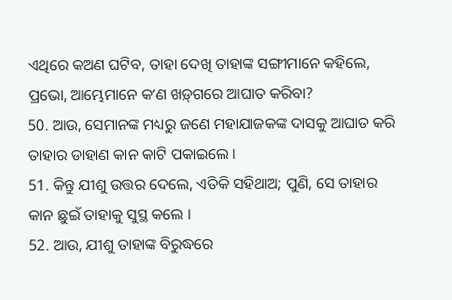ଏଥିରେ କଅଣ ଘଟିବ, ତାହା ଦେଖି ତାହାଙ୍କ ସଙ୍ଗୀମାନେ କହିଲେ, ପ୍ରଭୋ, ଆମ୍ଭେମାନେ କʼଣ ଖଡ଼୍‍ଗରେ ଆଘାତ କରିବା?
50. ଆଉ, ସେମାନଙ୍କ ମଧ୍ୟରୁ ଜଣେ ମହାଯାଜକଙ୍କ ଦାସକୁ ଆଘାତ କରି ତାହାର ଡାହାଣ କାନ କାଟି ପକାଇଲେ ।
51. କିନ୍ତୁ ଯୀଶୁ ଉତ୍ତର ଦେଲେ, ଏତିକି ସହିଥାଅ; ପୁଣି, ସେ ତାହାର କାନ ଛୁଇଁ ତାହାକୁ ସୁସ୍ଥ କଲେ ।
52. ଆଉ, ଯୀଶୁ ତାହାଙ୍କ ବିରୁଦ୍ଧରେ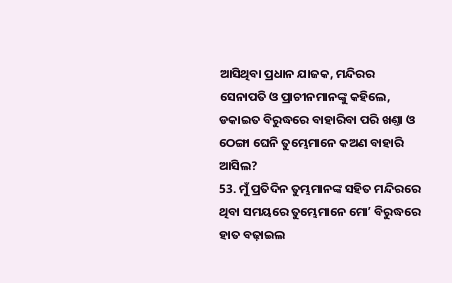ଆସିଥିବା ପ୍ରଧାନ ଯାଜକ, ମନ୍ଦିରର ସେନାପତି ଓ ପ୍ରାଚୀନମାନଙ୍କୁ କହିଲେ, ଡକାଇତ ବିରୁଦ୍ଧରେ ବାହାରିବା ପରି ଖଣ୍ତା ଓ ଠେଙ୍ଗା ଘେନି ତୁମ୍ଭେମାନେ କଅଣ ବାହାରି ଆସିଲ?
53. ମୁଁ ପ୍ରତିଦିନ ତୁମ୍ଭମାନଙ୍କ ସହିତ ମନ୍ଦିରରେ ଥିବା ସମୟରେ ତୁମ୍ଭେମାନେ ମୋʼ ବିରୁଦ୍ଧରେ ହାତ ବଢ଼ାଇଲ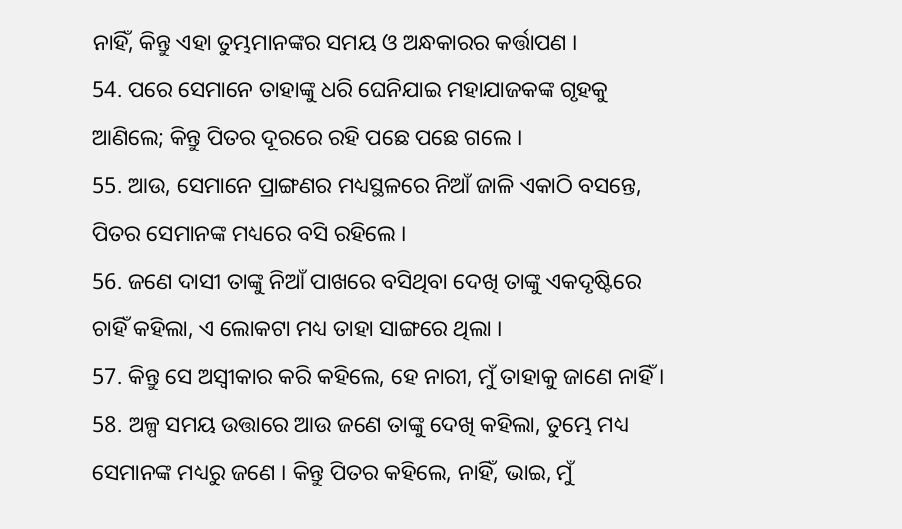ନାହିଁ, କିନ୍ତୁ ଏହା ତୁମ୍ଭମାନଙ୍କର ସମୟ ଓ ଅନ୍ଧକାରର କର୍ତ୍ତାପଣ ।
54. ପରେ ସେମାନେ ତାହାଙ୍କୁ ଧରି ଘେନିଯାଇ ମହାଯାଜକଙ୍କ ଗୃହକୁ ଆଣିଲେ; କିନ୍ତୁ ପିତର ଦୂରରେ ରହି ପଛେ ପଛେ ଗଲେ ।
55. ଆଉ, ସେମାନେ ପ୍ରାଙ୍ଗଣର ମଧ୍ୟସ୍ଥଳରେ ନିଆଁ ଜାଳି ଏକାଠି ବସନ୍ତେ, ପିତର ସେମାନଙ୍କ ମଧ୍ୟରେ ବସି ରହିଲେ ।
56. ଜଣେ ଦାସୀ ତାଙ୍କୁ ନିଆଁ ପାଖରେ ବସିଥିବା ଦେଖି ତାଙ୍କୁ ଏକଦୃଷ୍ଟିରେ ଚାହିଁ କହିଲା, ଏ ଲୋକଟା ମଧ୍ୟ ତାହା ସାଙ୍ଗରେ ଥିଲା ।
57. କିନ୍ତୁ ସେ ଅସ୍ଵୀକାର କରି କହିଲେ, ହେ ନାରୀ, ମୁଁ ତାହାକୁ ଜାଣେ ନାହିଁ ।
58. ଅଳ୍ପ ସମୟ ଉତ୍ତାରେ ଆଉ ଜଣେ ତାଙ୍କୁ ଦେଖି କହିଲା, ତୁମ୍ଭେ ମଧ୍ୟ ସେମାନଙ୍କ ମଧ୍ୟରୁ ଜଣେ । କିନ୍ତୁ ପିତର କହିଲେ, ନାହିଁ, ଭାଇ, ମୁଁ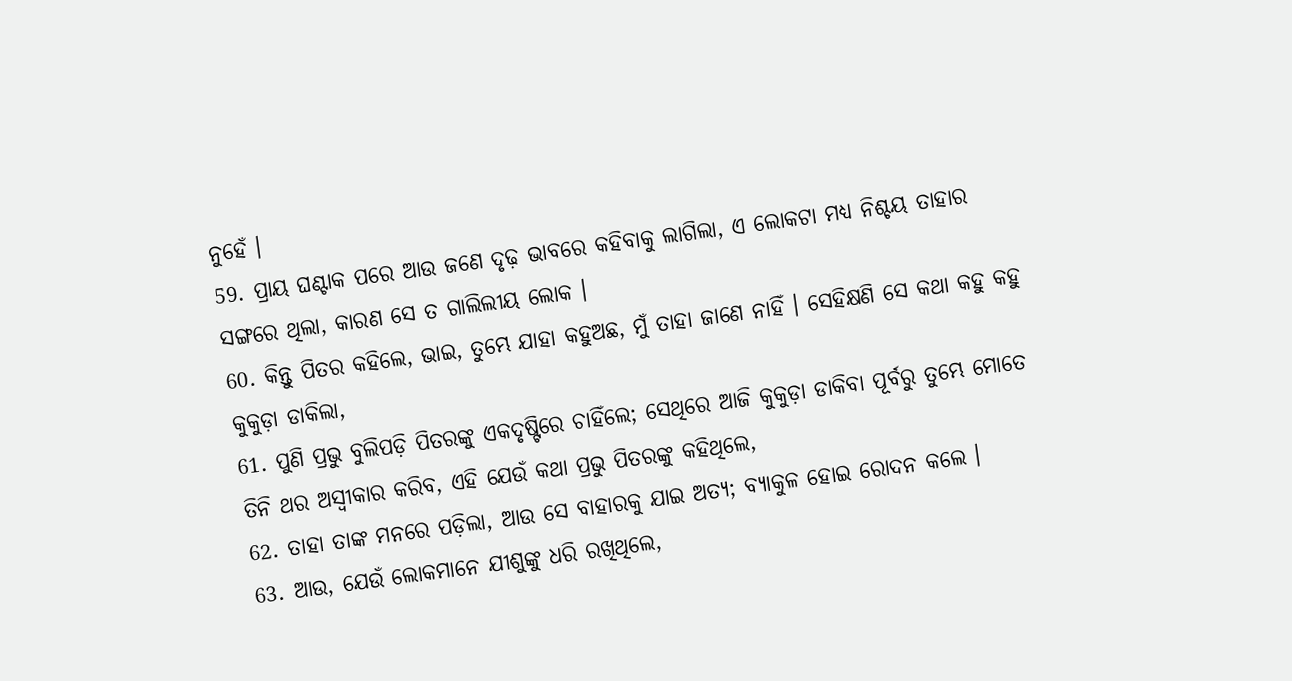ନୁହେଁ ।
59. ପ୍ରାୟ ଘଣ୍ଟାକ ପରେ ଆଉ ଜଣେ ଦୃଢ଼ ଭାବରେ କହିବାକୁ ଲାଗିଲା, ଏ ଲୋକଟା ମଧ୍ୟ ନିଶ୍ଚୟ ତାହାର ସଙ୍ଗରେ ଥିଲା, କାରଣ ସେ ତ ଗାଲିଲୀୟ ଲୋକ ।
60. କିନ୍ତୁ ପିତର କହିଲେ, ଭାଇ, ତୁମ୍ଭେ ଯାହା କହୁଅଛ, ମୁଁ ତାହା ଜାଣେ ନାହିଁ । ସେହିକ୍ଷଣି ସେ କଥା କହୁ କହୁ କୁକୁଡ଼ା ଡାକିଲା,
61. ପୁଣି ପ୍ରଭୁ ବୁଲିପଡ଼ି ପିତରଙ୍କୁ ଏକଦୃଷ୍ଟିରେ ଚାହିଁଲେ; ସେଥିରେ ଆଜି କୁକୁଡ଼ା ଡାକିବା ପୂର୍ବରୁ ତୁମ୍ଭେ ମୋତେ ତିନି ଥର ଅସ୍ଵୀକାର କରିବ, ଏହି ଯେଉଁ କଥା ପ୍ରଭୁ ପିତରଙ୍କୁ କହିଥିଲେ,
62. ତାହା ତାଙ୍କ ମନରେ ପଡ଼ିଲା, ଆଉ ସେ ବାହାରକୁ ଯାଇ ଅତ୍ୟ; ବ୍ୟାକୁଳ ହୋଇ ରୋଦନ କଲେ ।
63. ଆଉ, ଯେଉଁ ଲୋକମାନେ ଯୀଶୁଙ୍କୁ ଧରି ରଖିଥିଲେ,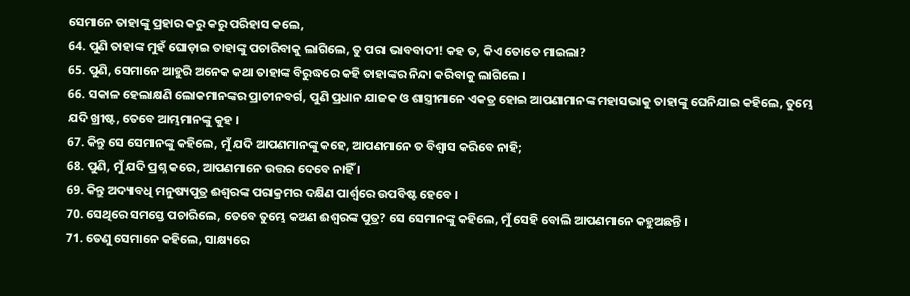ସେମାନେ ତାହାଙ୍କୁ ପ୍ରହାର କରୁ କରୁ ପରିହାସ କଲେ,
64. ପୁଣି ତାହାଙ୍କ ମୁହଁ ଘୋଡ଼ାଇ ତାହାଙ୍କୁ ପଚାରିବାକୁ ଲାଗିଲେ, ତୁ ପରା ଭାବବାଦୀ! କହ ତ, କିଏ ତୋତେ ମାଇଲା?
65. ପୁଣି, ସେମାନେ ଆହୁରି ଅନେକ କଥା ତାହାଙ୍କ ବିରୁଦ୍ଧରେ କହି ତାହାଙ୍କର ନିନ୍ଦା କରିବାକୁ ଲାଗିଲେ ।
66. ସକାଳ ହେଲାକ୍ଷଣି ଲୋକମାନଙ୍କର ପ୍ରାଚୀନବର୍ଗ, ପୁଣି ପ୍ରଧାନ ଯାଜକ ଓ ଶାସ୍ତ୍ରୀମାନେ ଏକତ୍ର ହୋଇ ଆପଣାମାନଙ୍କ ମହାସଭାକୁ ତାହାଙ୍କୁ ଘେନିଯାଇ କହିଲେ, ତୁମ୍ଭେ ଯଦି ଖ୍ରୀଷ୍ଟ, ତେବେ ଆମ୍ଭମାନଙ୍କୁ କୁହ ।
67. କିନ୍ତୁ ସେ ସେମାନଙ୍କୁ କହିଲେ, ମୁଁ ଯଦି ଆପଣମାନଙ୍କୁ କହେ, ଆପଣମାନେ ତ ବିଶ୍ଵାସ କରିବେ ନାହି;
68. ପୁଣି, ମୁଁ ଯଦି ପ୍ରଶ୍ନ କରେ, ଆପଣମାନେ ଉତ୍ତର ଦେବେ ନାହିଁ ।
69. କିନ୍ତୁ ଅଦ୍ୟାବଧି ମନୁଷ୍ୟପୁତ୍ର ଈଶ୍ଵରଙ୍କ ପରାକ୍ରମର ଦକ୍ଷିଣ ପାର୍ଶ୍ଵରେ ଉପବିଷ୍ଟ ହେବେ ।
70. ସେଥିରେ ସମସ୍ତେ ପଚାରିଲେ, ତେବେ ତୁମ୍ଭେ କଅଣ ଈଶ୍ଵରଙ୍କ ପୁତ୍ର? ସେ ସେମାନଙ୍କୁ କହିଲେ, ମୁଁ ସେହି ବୋଲି ଆପଣମାନେ କହୁଅଛନ୍ତି ।
71. ତେଣୁ ସେମାନେ କହିଲେ, ସାକ୍ଷ୍ୟରେ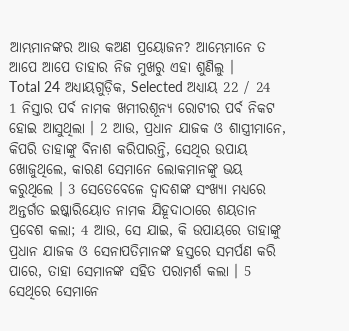ଆମ୍ଭମାନଙ୍କର ଆଉ କଅଣ ପ୍ରୟୋଜନ? ଆମ୍ଭେମାନେ ତ ଆପେ ଆପେ ତାହାର ନିଜ ମୁଖରୁ ଏହା ଶୁଣିଲୁ ।
Total 24 ଅଧ୍ୟାୟଗୁଡ଼ିକ, Selected ଅଧ୍ୟାୟ 22 / 24
1 ନିସ୍ତାର ପର୍ବ ନାମକ ଖମୀରଶୂନ୍ୟ ରୋଟୀର ପର୍ବ ନିକଟ ହୋଇ ଆସୁଥିଲା । 2 ଆଉ, ପ୍ରଧାନ ଯାଜକ ଓ ଶାସ୍ତ୍ରୀମାନେ, କିପରି ତାହାଙ୍କୁ ବିନାଶ କରିପାରନ୍ତି, ସେଥିର ଉପାୟ ଖୋଜୁଥିଲେ, କାରଣ ସେମାନେ ଲୋକମାନଙ୍କୁ ଭୟ କରୁଥିଲେ । 3 ସେତେବେଳେ ଦ୍ଵାଦଶଙ୍କ ସଂଖ୍ୟା ମଧ୍ୟରେ ଅନ୍ତର୍ଗତ ଇଷ୍କାରିୟୋତ ନାମକ ଯିହୂଦାଠାରେ ଶୟତାନ ପ୍ରବେଶ କଲା; 4 ଆଉ, ସେ ଯାଇ, କି ଉପାୟରେ ତାହାଙ୍କୁ ପ୍ରଧାନ ଯାଜକ ଓ ସେନାପତିମାନଙ୍କ ହସ୍ତରେ ସମର୍ପଣ କରି ପାରେ, ତାହା ସେମାନଙ୍କ ସହିତ ପରାମର୍ଶ କଲା । 5 ସେଥିରେ ସେମାନେ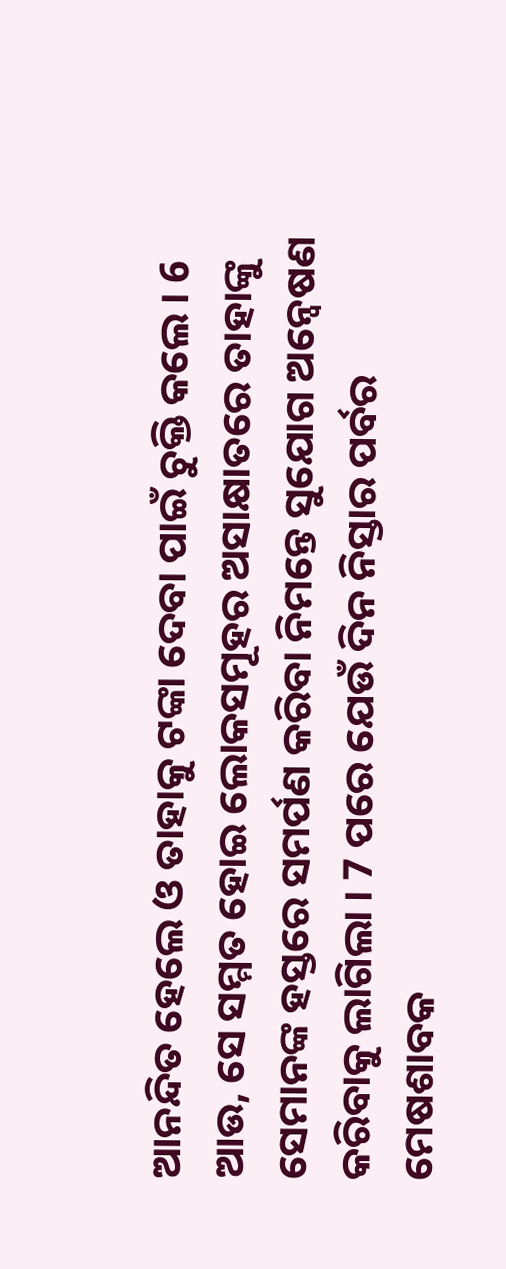ଆନନ୍ଦିତ ହେଲେ ଓ ତାହାକୁ ଟଙ୍କା ଦେବା ପାଇଁ ଚୁକ୍ତି କଲେ । 6 ଆଉ, ସେ ସମ୍ମତ ହୋଇ ଲୋକସମୂହର ଅସାକ୍ଷାତରେ ତାହାଙ୍କୁ ସେମାନଙ୍କ ହସ୍ତରେ ସମର୍ପଣ କରିବା ନିମନ୍ତେ ସୁଯୋଗ ଅନ୍ଵେଷଣ କରିବାକୁ ଲାଗିଲା । 7 ପରେ ଯେଉଁ ଦିନ ନିସ୍ତାର ପର୍ବର ମେଷଶାବକ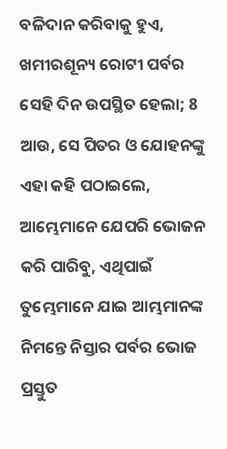ବଳିଦାନ କରିବାକୁ ହୁଏ, ଖମୀରଶୂନ୍ୟ ରୋଟୀ ପର୍ବର ସେହି ଦିନ ଉପସ୍ଥିତ ହେଲା; 8 ଆଉ, ସେ ପିତର ଓ ଯୋହନଙ୍କୁ ଏହା କହି ପଠାଇଲେ, ଆମ୍ଭେମାନେ ଯେପରି ଭୋଜନ କରି ପାରିବୁ, ଏଥିପାଇଁ ତୁମ୍ଭେମାନେ ଯାଇ ଆମ୍ଭମାନଙ୍କ ନିମନ୍ତେ ନିସ୍ତାର ପର୍ବର ଭୋଜ ପ୍ରସ୍ତୁତ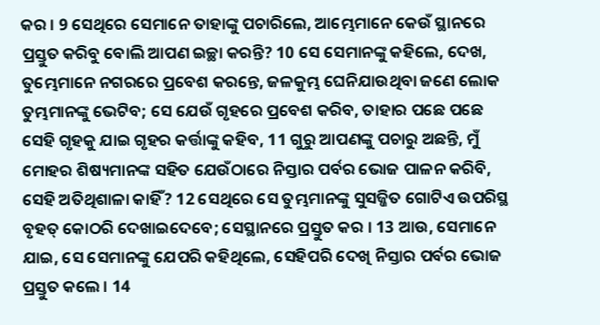କର । 9 ସେଥିରେ ସେମାନେ ତାହାଙ୍କୁ ପଚାରିଲେ, ଆମ୍ଭେମାନେ କେଉଁ ସ୍ଥାନରେ ପ୍ରସ୍ତୁତ କରିବୁ ବୋଲି ଆପଣ ଇଚ୍ଛା କରନ୍ତି? 10 ସେ ସେମାନଙ୍କୁ କହିଲେ, ଦେଖ, ତୁମ୍ଭେମାନେ ନଗରରେ ପ୍ରବେଶ କରନ୍ତେ, ଜଳକୁମ୍ଭ ଘେନିଯାଉଥିବା ଜଣେ ଲୋକ ତୁମ୍ଭମାନଙ୍କୁ ଭେଟିବ; ସେ ଯେଉଁ ଗୃହରେ ପ୍ରବେଶ କରିବ, ତାହାର ପଛେ ପଛେ ସେହି ଗୃହକୁ ଯାଇ ଗୃହର କର୍ତ୍ତାଙ୍କୁ କହିବ, 11 ଗୁରୁ ଆପଣଙ୍କୁ ପଚାରୁ ଅଛନ୍ତି, ମୁଁ ମୋହର ଶିଷ୍ୟମାନଙ୍କ ସହିତ ଯେଉଁଠାରେ ନିସ୍ତାର ପର୍ବର ଭୋଜ ପାଳନ କରିବି, ସେହି ଅତିଥିଶାଳା କାହିଁ? 12 ସେଥିରେ ସେ ତୁମ୍ଭମାନଙ୍କୁ ସୁସଜ୍ଜିତ ଗୋଟିଏ ଉପରିସ୍ଥ ବୃହତ୍ କୋଠରି ଦେଖାଇଦେବେ; ସେସ୍ଥାନରେ ପ୍ରସ୍ତୁତ କର । 13 ଆଉ, ସେମାନେ ଯାଇ, ସେ ସେମାନଙ୍କୁ ଯେପରି କହିଥିଲେ, ସେହିପରି ଦେଖି ନିସ୍ତାର ପର୍ବର ଭୋଜ ପ୍ରସ୍ତୁତ କଲେ । 14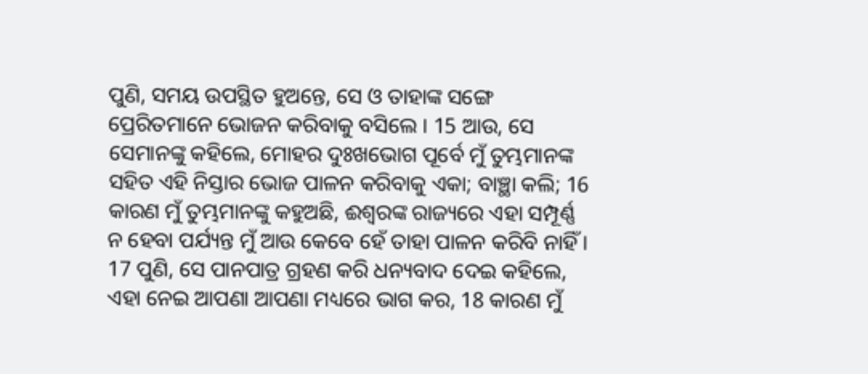ପୁଣି, ସମୟ ଉପସ୍ଥିତ ହୁଅନ୍ତେ, ସେ ଓ ତାହାଙ୍କ ସଙ୍ଗେ ପ୍ରେରିତମାନେ ଭୋଜନ କରିବାକୁ ବସିଲେ । 15 ଆଉ, ସେ ସେମାନଙ୍କୁ କହିଲେ, ମୋହର ଦୁଃଖଭୋଗ ପୂର୍ବେ ମୁଁ ତୁମ୍ଭମାନଙ୍କ ସହିତ ଏହି ନିସ୍ତାର ଭୋଜ ପାଳନ କରିବାକୁ ଏକା; ବାଞ୍ଛା କଲି; 16 କାରଣ ମୁଁ ତୁମ୍ଭମାନଙ୍କୁ କହୁଅଛି, ଈଶ୍ଵରଙ୍କ ରାଜ୍ୟରେ ଏହା ସମ୍ପୂର୍ଣ୍ଣ ନ ହେବା ପର୍ଯ୍ୟନ୍ତ ମୁଁ ଆଉ କେବେ ହେଁ ତାହା ପାଳନ କରିବି ନାହିଁ । 17 ପୁଣି, ସେ ପାନପାତ୍ର ଗ୍ରହଣ କରି ଧନ୍ୟବାଦ ଦେଇ କହିଲେ, ଏହା ନେଇ ଆପଣା ଆପଣା ମଧ୍ୟରେ ଭାଗ କର, 18 କାରଣ ମୁଁ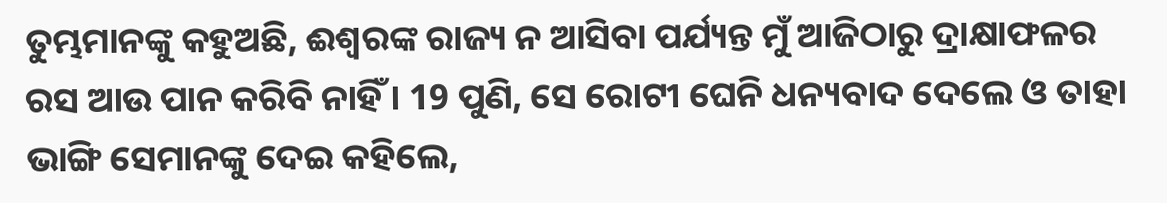ତୁମ୍ଭମାନଙ୍କୁ କହୁଅଛି, ଈଶ୍ଵରଙ୍କ ରାଜ୍ୟ ନ ଆସିବା ପର୍ଯ୍ୟନ୍ତ ମୁଁ ଆଜିଠାରୁ ଦ୍ରାକ୍ଷାଫଳର ରସ ଆଉ ପାନ କରିବି ନାହିଁ । 19 ପୁଣି, ସେ ରୋଟୀ ଘେନି ଧନ୍ୟବାଦ ଦେଲେ ଓ ତାହା ଭାଙ୍ଗି ସେମାନଙ୍କୁ ଦେଇ କହିଲେ,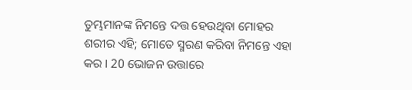ତୁମ୍ଭମାନଙ୍କ ନିମନ୍ତେ ଦତ୍ତ ହେଉଥିବା ମୋହର ଶରୀର ଏହି; ମୋତେ ସ୍ମରଣ କରିବା ନିମନ୍ତେ ଏହା କର । 20 ଭୋଜନ ଉତ୍ତାରେ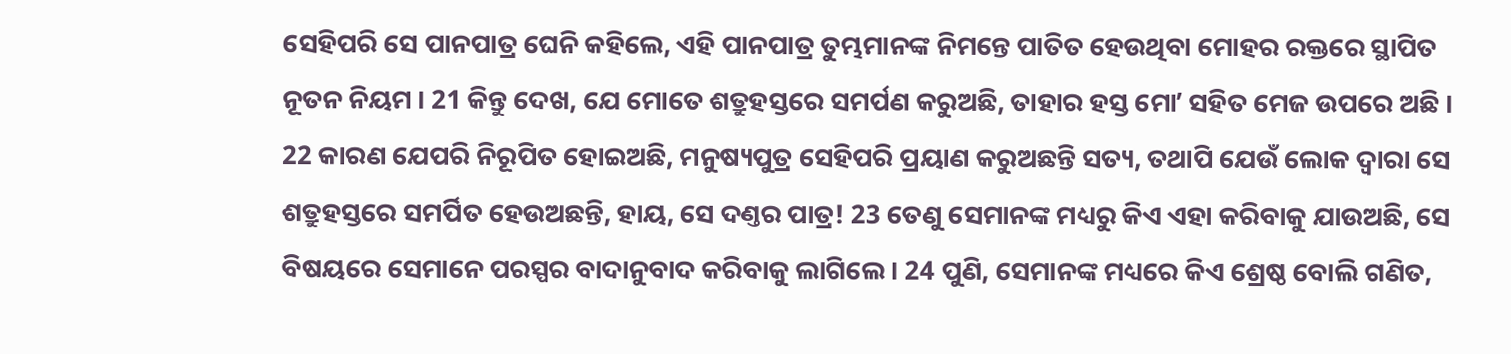ସେହିପରି ସେ ପାନପାତ୍ର ଘେନି କହିଲେ, ଏହି ପାନପାତ୍ର ତୁମ୍ଭମାନଙ୍କ ନିମନ୍ତେ ପାତିତ ହେଉଥିବା ମୋହର ରକ୍ତରେ ସ୍ଥାପିତ ନୂତନ ନିୟମ । 21 କିନ୍ତୁ ଦେଖ, ଯେ ମୋତେ ଶତ୍ରୁହସ୍ତରେ ସମର୍ପଣ କରୁଅଛି, ତାହାର ହସ୍ତ ମୋʼ ସହିତ ମେଜ ଉପରେ ଅଛି । 22 କାରଣ ଯେପରି ନିରୂପିତ ହୋଇଅଛି, ମନୁଷ୍ୟପୁତ୍ର ସେହିପରି ପ୍ରୟାଣ କରୁଅଛନ୍ତି ସତ୍ୟ, ତଥାପି ଯେଉଁ ଲୋକ ଦ୍ଵାରା ସେ ଶତ୍ରୁହସ୍ତରେ ସମର୍ପିତ ହେଉଅଛନ୍ତି, ହାୟ, ସେ ଦଣ୍ତର ପାତ୍ର! 23 ତେଣୁ ସେମାନଙ୍କ ମଧ୍ୟରୁ କିଏ ଏହା କରିବାକୁ ଯାଉଅଛି, ସେ ବିଷୟରେ ସେମାନେ ପରସ୍ପର ବାଦାନୁବାଦ କରିବାକୁ ଲାଗିଲେ । 24 ପୁଣି, ସେମାନଙ୍କ ମଧ୍ୟରେ କିଏ ଶ୍ରେଷ୍ଠ ବୋଲି ଗଣିତ,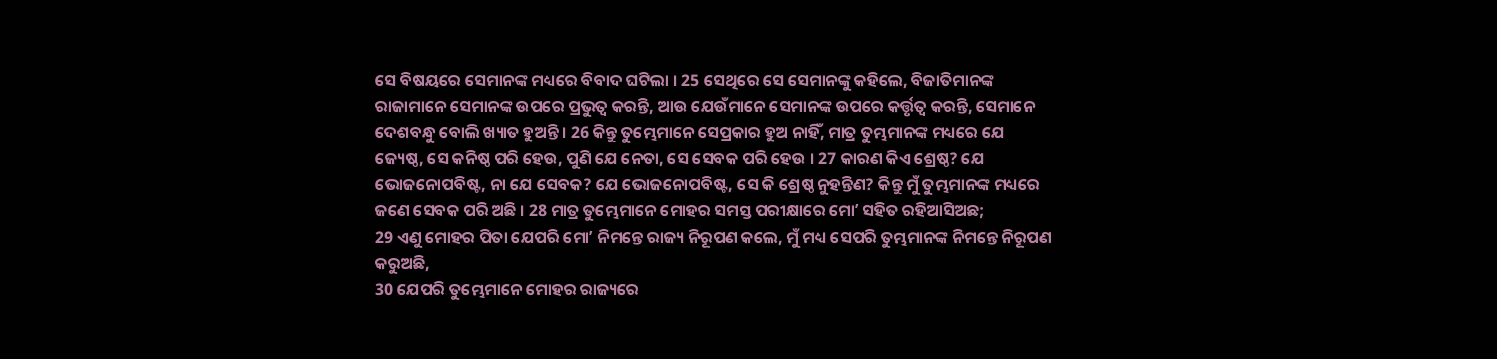ସେ ବିଷୟରେ ସେମାନଙ୍କ ମଧ୍ୟରେ ବିବାଦ ଘଟିଲା । 25 ସେଥିରେ ସେ ସେମାନଙ୍କୁ କହିଲେ, ବିଜାତିମାନଙ୍କ ରାଜାମାନେ ସେମାନଙ୍କ ଉପରେ ପ୍ରଭୁତ୍ଵ କରନ୍ତି, ଆଉ ଯେଉଁମାନେ ସେମାନଙ୍କ ଉପରେ କର୍ତ୍ତୃତ୍ଵ କରନ୍ତି, ସେମାନେ ଦେଶବନ୍ଧୁ ବୋଲି ଖ୍ୟାତ ହୁଅନ୍ତି । 26 କିନ୍ତୁ ତୁମ୍ଭେମାନେ ସେପ୍ରକାର ହୁଅ ନାହିଁ, ମାତ୍ର ତୁମ୍ଭମାନଙ୍କ ମଧ୍ୟରେ ଯେ ଜ୍ୟେଷ୍ଠ, ସେ କନିଷ୍ଠ ପରି ହେଉ, ପୁଣି ଯେ ନେତା, ସେ ସେବକ ପରି ହେଉ । 27 କାରଣ କିଏ ଶ୍ରେଷ୍ଠ? ଯେ ଭୋଜନୋପବିଷ୍ଟ, ନା ଯେ ସେବକ? ଯେ ଭୋଜନୋପବିଷ୍ଟ, ସେ କି ଶ୍ରେଷ୍ଠ ନୁହନ୍ତିଣ? କିନ୍ତୁ ମୁଁ ତୁମ୍ଭମାନଙ୍କ ମଧ୍ୟରେ ଜଣେ ସେବକ ପରି ଅଛି । 28 ମାତ୍ର ତୁମ୍ଭେମାନେ ମୋହର ସମସ୍ତ ପରୀକ୍ଷାରେ ମୋʼ ସହିତ ରହିଆସିଅଛ;
29 ଏଣୁ ମୋହର ପିତା ଯେପରି ମୋʼ ନିମନ୍ତେ ରାଜ୍ୟ ନିରୂପଣ କଲେ, ମୁଁ ମଧ୍ୟ ସେପରି ତୁମ୍ଭମାନଙ୍କ ନିମନ୍ତେ ନିରୂପଣ କରୁଅଛି,
30 ଯେପରି ତୁମ୍ଭେମାନେ ମୋହର ରାଜ୍ୟରେ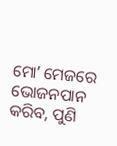ମୋʼ ମେଜରେ ଭୋଜନପାନ କରିବ, ପୁଣି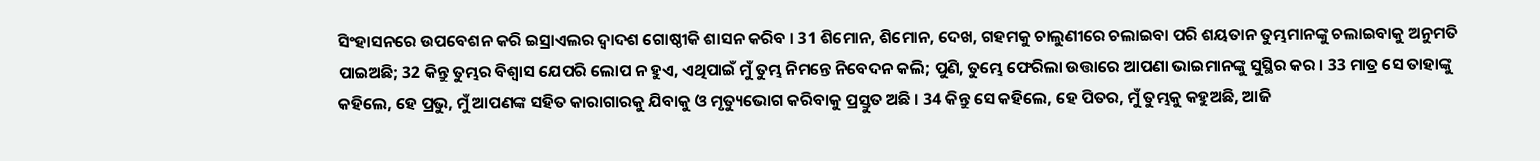ସିଂହାସନରେ ଉପବେଶନ କରି ଇସ୍ରାଏଲର ଦ୍ଵାଦଶ ଗୋଷ୍ଠୀକି ଶାସନ କରିବ । 31 ଶିମୋନ, ଶିମୋନ, ଦେଖ, ଗହମକୁ ଚାଲୁଣୀରେ ଚଲାଇବା ପରି ଶୟତାନ ତୁମ୍ଭମାନଙ୍କୁ ଚଲାଇବାକୁ ଅନୁମତି ପାଇଅଛି; 32 କିନ୍ତୁ ତୁମ୍ଭର ବିଶ୍ଵାସ ଯେପରି ଲୋପ ନ ହୁଏ, ଏଥିପାଇଁ ମୁଁ ତୁମ୍ଭ ନିମନ୍ତେ ନିବେଦନ କଲି; ପୁଣି, ତୁମ୍ଭେ ଫେରିଲା ଉତ୍ତାରେ ଆପଣା ଭାଇମାନଙ୍କୁ ସୁସ୍ଥିର କର । 33 ମାତ୍ର ସେ ତାହାଙ୍କୁ କହିଲେ, ହେ ପ୍ରଭୁ, ମୁଁ ଆପଣଙ୍କ ସହିତ କାରାଗାରକୁ ଯିବାକୁ ଓ ମୃତ୍ୟୁଭୋଗ କରିବାକୁ ପ୍ରସ୍ତୁତ ଅଛି । 34 କିନ୍ତୁ ସେ କହିଲେ, ହେ ପିତର, ମୁଁ ତୁମ୍ଭକୁ କହୁଅଛି, ଆଜି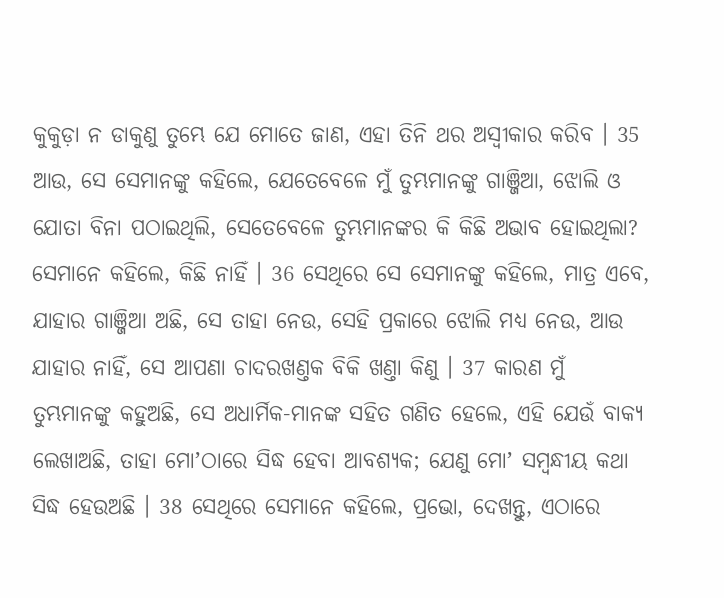କୁକୁଡ଼ା ନ ଡାକୁଣୁ ତୁମ୍ଭେ ଯେ ମୋତେ ଜାଣ, ଏହା ତିନି ଥର ଅସ୍ଵୀକାର କରିବ । 35 ଆଉ, ସେ ସେମାନଙ୍କୁ କହିଲେ, ଯେତେବେଳେ ମୁଁ ତୁମ୍ଭମାନଙ୍କୁ ଗାଞ୍ଜିଆ, ଝୋଲି ଓ ଯୋତା ବିନା ପଠାଇଥିଲି, ସେତେବେଳେ ତୁମ୍ଭମାନଙ୍କର କି କିଛି ଅଭାବ ହୋଇଥିଲା? ସେମାନେ କହିଲେ, କିଛି ନାହିଁ । 36 ସେଥିରେ ସେ ସେମାନଙ୍କୁ କହିଲେ, ମାତ୍ର ଏବେ, ଯାହାର ଗାଞ୍ଜିଆ ଅଛି, ସେ ତାହା ନେଉ, ସେହି ପ୍ରକାରେ ଝୋଲି ମଧ୍ୟ ନେଉ, ଆଉ ଯାହାର ନାହିଁ, ସେ ଆପଣା ଚାଦରଖଣ୍ତକ ବିକି ଖଣ୍ତା କିଣୁ । 37 କାରଣ ମୁଁ ତୁମ୍ଭମାନଙ୍କୁ କହୁଅଛି, ସେ ଅଧାର୍ମିକ-ମାନଙ୍କ ସହିତ ଗଣିତ ହେଲେ, ଏହି ଯେଉଁ ବାକ୍ୟ ଲେଖାଅଛି, ତାହା ମୋʼଠାରେ ସିଦ୍ଧ ହେବା ଆବଶ୍ୟକ; ଯେଣୁ ମୋʼ ସମ୍ଵନ୍ଧୀୟ କଥା ସିଦ୍ଧ ହେଉଅଛି । 38 ସେଥିରେ ସେମାନେ କହିଲେ, ପ୍ରଭୋ, ଦେଖନ୍ତୁ, ଏଠାରେ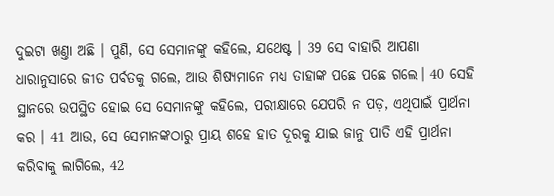ଦୁଇଟା ଖଣ୍ତା ଅଛି । ପୁଣି, ସେ ସେମାନଙ୍କୁ କହିଲେ, ଯଥେଷ୍ଟ । 39 ସେ ବାହାରି ଆପଣା ଧାରାନୁସାରେ ଜୀତ ପର୍ବତକୁ ଗଲେ, ଆଉ ଶିଷ୍ୟମାନେ ମଧ୍ୟ ତାହାଙ୍କ ପଛେ ପଛେ ଗଲେ। 40 ସେହି ସ୍ଥାନରେ ଉପସ୍ଥିତ ହୋଇ ସେ ସେମାନଙ୍କୁ କହିଲେ, ପରୀକ୍ଷାରେ ଯେପରି ନ ପଡ଼, ଏଥିପାଇଁ ପ୍ରାର୍ଥନା କର । 41 ଆଉ, ସେ ସେମାନଙ୍କଠାରୁ ପ୍ରାୟ ଶହେ ହାତ ଦୂରକୁ ଯାଇ ଜାନୁ ପାତି ଏହି ପ୍ରାର୍ଥନା କରିବାକୁ ଲାଗିଲେ, 42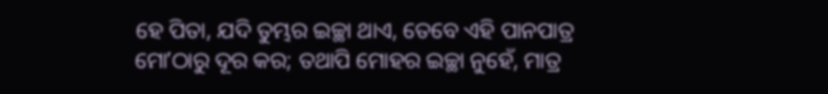ହେ ପିତା, ଯଦି ତୁମ୍ଭର ଇଚ୍ଛା ଥାଏ, ତେବେ ଏହି ପାନପାତ୍ର ମୋʼଠାରୁ ଦୂର କର; ତଥାପି ମୋହର ଇଚ୍ଛା ନୁହେଁ, ମାତ୍ର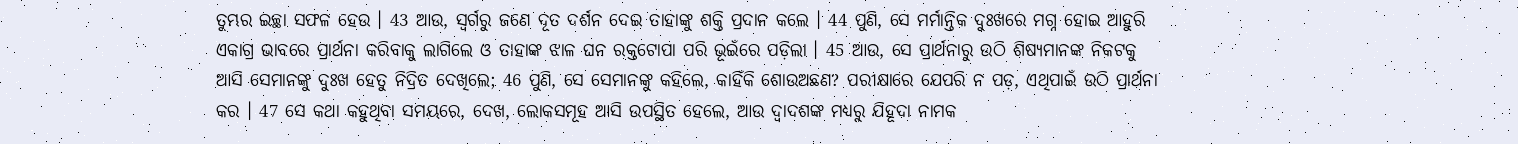ତୁମ୍ଭର ଇଚ୍ଛା ସଫଳ ହେଉ । 43 ଆଉ, ସ୍ଵର୍ଗରୁ ଜଣେ ଦୂତ ଦର୍ଶନ ଦେଇ ତାହାଙ୍କୁ ଶକ୍ତି ପ୍ରଦାନ କଲେ । 44 ପୁଣି, ସେ ମର୍ମାନ୍ତିକ ଦୁଃଖରେ ମଗ୍ନ ହୋଇ ଆହୁରି ଏକାଗ୍ର ଭାବରେ ପ୍ରାର୍ଥନା କରିବାକୁ ଲାଗିଲେ ଓ ତାହାଙ୍କ ଝାଳ ଘନ ରକ୍ତଟୋପା ପରି ଭୂଇଁରେ ପଡ଼ିଲା । 45 ଆଉ, ସେ ପ୍ରାର୍ଥନାରୁ ଉଠି ଶିଷ୍ୟମାନଙ୍କ ନିକଟକୁ ଆସି ସେମାନଙ୍କୁ ଦୁଃଖ ହେତୁ ନିଦ୍ରିତ ଦେଖିଲେ; 46 ପୁଣି, ସେ ସେମାନଙ୍କୁ କହିଲେ, କାହିଁକି ଶୋଉଅଛଣ? ପରୀକ୍ଷାରେ ଯେପରି ନ ପଡ଼, ଏଥିପାଇଁ ଉଠି ପ୍ରାର୍ଥନା କର । 47 ସେ କଥା କହୁଥିବା ସମୟରେ, ଦେଖ, ଲୋକସମୂହ ଆସି ଉପସ୍ଥିତ ହେଲେ, ଆଉ ଦ୍ଵାଦଶଙ୍କ ମଧ୍ୟରୁ ଯିହୂଦା ନାମକ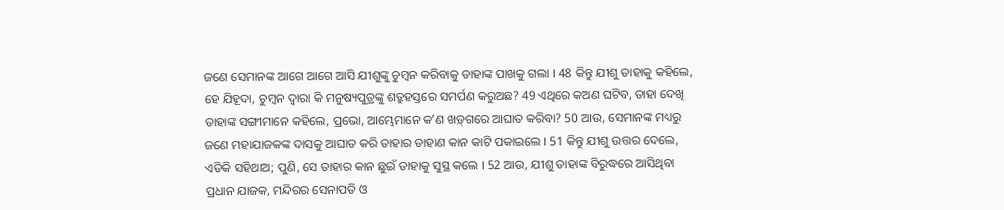ଜଣେ ସେମାନଙ୍କ ଆଗେ ଆଗେ ଆସି ଯୀଶୁଙ୍କୁ ଚୁମ୍ଵନ କରିବାକୁ ତାହାଙ୍କ ପାଖକୁ ଗଲା । 48 କିନ୍ତୁ ଯୀଶୁ ତାହାକୁ କହିଲେ, ହେ ଯିହୂଦା, ଚୁମ୍ଵନ ଦ୍ଵାରା କି ମନୁଷ୍ୟପୁତ୍ରଙ୍କୁ ଶତ୍ରୁହସ୍ତରେ ସମର୍ପଣ କରୁଅଛ? 49 ଏଥିରେ କଅଣ ଘଟିବ, ତାହା ଦେଖି ତାହାଙ୍କ ସଙ୍ଗୀମାନେ କହିଲେ, ପ୍ରଭୋ, ଆମ୍ଭେମାନେ କʼଣ ଖଡ଼୍‍ଗରେ ଆଘାତ କରିବା? 50 ଆଉ, ସେମାନଙ୍କ ମଧ୍ୟରୁ ଜଣେ ମହାଯାଜକଙ୍କ ଦାସକୁ ଆଘାତ କରି ତାହାର ଡାହାଣ କାନ କାଟି ପକାଇଲେ । 51 କିନ୍ତୁ ଯୀଶୁ ଉତ୍ତର ଦେଲେ, ଏତିକି ସହିଥାଅ; ପୁଣି, ସେ ତାହାର କାନ ଛୁଇଁ ତାହାକୁ ସୁସ୍ଥ କଲେ । 52 ଆଉ, ଯୀଶୁ ତାହାଙ୍କ ବିରୁଦ୍ଧରେ ଆସିଥିବା ପ୍ରଧାନ ଯାଜକ, ମନ୍ଦିରର ସେନାପତି ଓ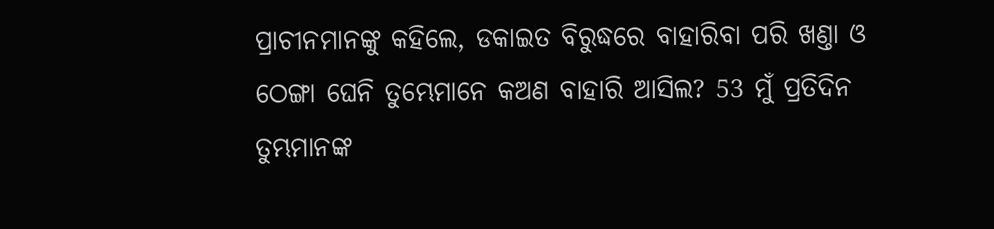ପ୍ରାଚୀନମାନଙ୍କୁ କହିଲେ, ଡକାଇତ ବିରୁଦ୍ଧରେ ବାହାରିବା ପରି ଖଣ୍ତା ଓ ଠେଙ୍ଗା ଘେନି ତୁମ୍ଭେମାନେ କଅଣ ବାହାରି ଆସିଲ? 53 ମୁଁ ପ୍ରତିଦିନ ତୁମ୍ଭମାନଙ୍କ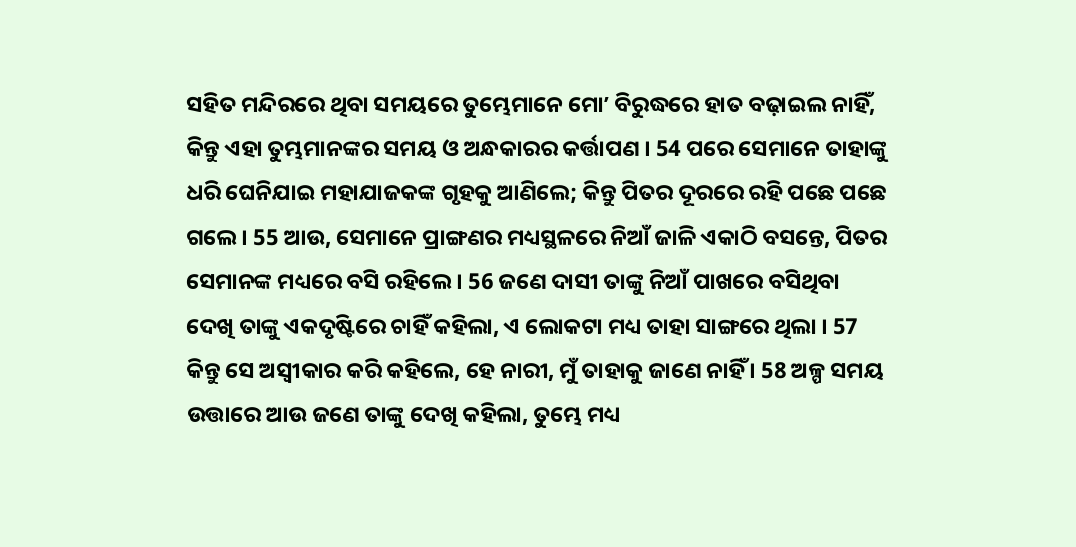ସହିତ ମନ୍ଦିରରେ ଥିବା ସମୟରେ ତୁମ୍ଭେମାନେ ମୋʼ ବିରୁଦ୍ଧରେ ହାତ ବଢ଼ାଇଲ ନାହିଁ, କିନ୍ତୁ ଏହା ତୁମ୍ଭମାନଙ୍କର ସମୟ ଓ ଅନ୍ଧକାରର କର୍ତ୍ତାପଣ । 54 ପରେ ସେମାନେ ତାହାଙ୍କୁ ଧରି ଘେନିଯାଇ ମହାଯାଜକଙ୍କ ଗୃହକୁ ଆଣିଲେ; କିନ୍ତୁ ପିତର ଦୂରରେ ରହି ପଛେ ପଛେ ଗଲେ । 55 ଆଉ, ସେମାନେ ପ୍ରାଙ୍ଗଣର ମଧ୍ୟସ୍ଥଳରେ ନିଆଁ ଜାଳି ଏକାଠି ବସନ୍ତେ, ପିତର ସେମାନଙ୍କ ମଧ୍ୟରେ ବସି ରହିଲେ । 56 ଜଣେ ଦାସୀ ତାଙ୍କୁ ନିଆଁ ପାଖରେ ବସିଥିବା ଦେଖି ତାଙ୍କୁ ଏକଦୃଷ୍ଟିରେ ଚାହିଁ କହିଲା, ଏ ଲୋକଟା ମଧ୍ୟ ତାହା ସାଙ୍ଗରେ ଥିଲା । 57 କିନ୍ତୁ ସେ ଅସ୍ଵୀକାର କରି କହିଲେ, ହେ ନାରୀ, ମୁଁ ତାହାକୁ ଜାଣେ ନାହିଁ । 58 ଅଳ୍ପ ସମୟ ଉତ୍ତାରେ ଆଉ ଜଣେ ତାଙ୍କୁ ଦେଖି କହିଲା, ତୁମ୍ଭେ ମଧ୍ୟ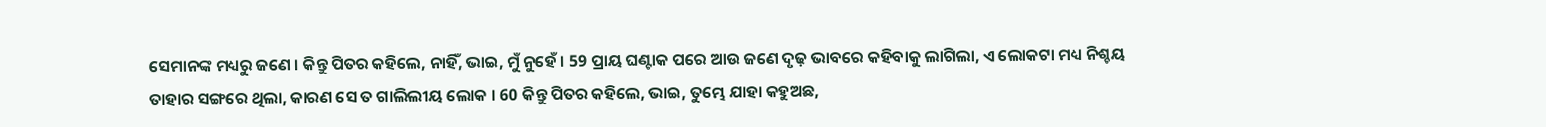ସେମାନଙ୍କ ମଧ୍ୟରୁ ଜଣେ । କିନ୍ତୁ ପିତର କହିଲେ, ନାହିଁ, ଭାଇ, ମୁଁ ନୁହେଁ । 59 ପ୍ରାୟ ଘଣ୍ଟାକ ପରେ ଆଉ ଜଣେ ଦୃଢ଼ ଭାବରେ କହିବାକୁ ଲାଗିଲା, ଏ ଲୋକଟା ମଧ୍ୟ ନିଶ୍ଚୟ ତାହାର ସଙ୍ଗରେ ଥିଲା, କାରଣ ସେ ତ ଗାଲିଲୀୟ ଲୋକ । 60 କିନ୍ତୁ ପିତର କହିଲେ, ଭାଇ, ତୁମ୍ଭେ ଯାହା କହୁଅଛ,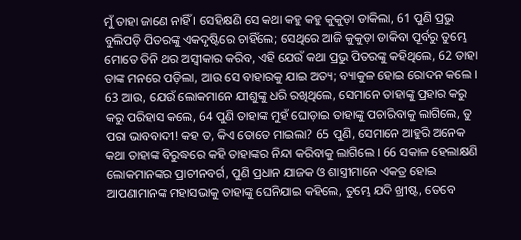ମୁଁ ତାହା ଜାଣେ ନାହିଁ । ସେହିକ୍ଷଣି ସେ କଥା କହୁ କହୁ କୁକୁଡ଼ା ଡାକିଲା, 61 ପୁଣି ପ୍ରଭୁ ବୁଲିପଡ଼ି ପିତରଙ୍କୁ ଏକଦୃଷ୍ଟିରେ ଚାହିଁଲେ; ସେଥିରେ ଆଜି କୁକୁଡ଼ା ଡାକିବା ପୂର୍ବରୁ ତୁମ୍ଭେ ମୋତେ ତିନି ଥର ଅସ୍ଵୀକାର କରିବ, ଏହି ଯେଉଁ କଥା ପ୍ରଭୁ ପିତରଙ୍କୁ କହିଥିଲେ, 62 ତାହା ତାଙ୍କ ମନରେ ପଡ଼ିଲା, ଆଉ ସେ ବାହାରକୁ ଯାଇ ଅତ୍ୟ; ବ୍ୟାକୁଳ ହୋଇ ରୋଦନ କଲେ । 63 ଆଉ, ଯେଉଁ ଲୋକମାନେ ଯୀଶୁଙ୍କୁ ଧରି ରଖିଥିଲେ, ସେମାନେ ତାହାଙ୍କୁ ପ୍ରହାର କରୁ କରୁ ପରିହାସ କଲେ, 64 ପୁଣି ତାହାଙ୍କ ମୁହଁ ଘୋଡ଼ାଇ ତାହାଙ୍କୁ ପଚାରିବାକୁ ଲାଗିଲେ, ତୁ ପରା ଭାବବାଦୀ! କହ ତ, କିଏ ତୋତେ ମାଇଲା? 65 ପୁଣି, ସେମାନେ ଆହୁରି ଅନେକ କଥା ତାହାଙ୍କ ବିରୁଦ୍ଧରେ କହି ତାହାଙ୍କର ନିନ୍ଦା କରିବାକୁ ଲାଗିଲେ । 66 ସକାଳ ହେଲାକ୍ଷଣି ଲୋକମାନଙ୍କର ପ୍ରାଚୀନବର୍ଗ, ପୁଣି ପ୍ରଧାନ ଯାଜକ ଓ ଶାସ୍ତ୍ରୀମାନେ ଏକତ୍ର ହୋଇ ଆପଣାମାନଙ୍କ ମହାସଭାକୁ ତାହାଙ୍କୁ ଘେନିଯାଇ କହିଲେ, ତୁମ୍ଭେ ଯଦି ଖ୍ରୀଷ୍ଟ, ତେବେ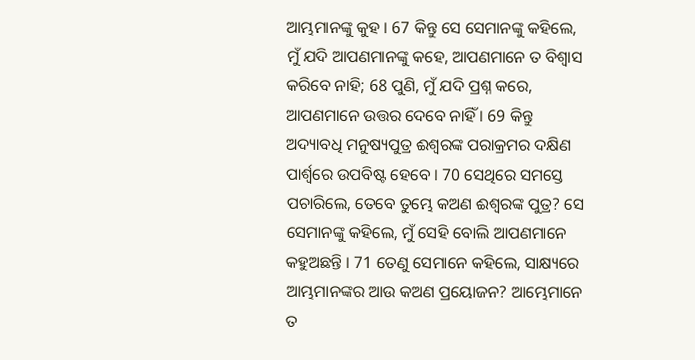ଆମ୍ଭମାନଙ୍କୁ କୁହ । 67 କିନ୍ତୁ ସେ ସେମାନଙ୍କୁ କହିଲେ, ମୁଁ ଯଦି ଆପଣମାନଙ୍କୁ କହେ, ଆପଣମାନେ ତ ବିଶ୍ଵାସ କରିବେ ନାହି; 68 ପୁଣି, ମୁଁ ଯଦି ପ୍ରଶ୍ନ କରେ, ଆପଣମାନେ ଉତ୍ତର ଦେବେ ନାହିଁ । 69 କିନ୍ତୁ ଅଦ୍ୟାବଧି ମନୁଷ୍ୟପୁତ୍ର ଈଶ୍ଵରଙ୍କ ପରାକ୍ରମର ଦକ୍ଷିଣ ପାର୍ଶ୍ଵରେ ଉପବିଷ୍ଟ ହେବେ । 70 ସେଥିରେ ସମସ୍ତେ ପଚାରିଲେ, ତେବେ ତୁମ୍ଭେ କଅଣ ଈଶ୍ଵରଙ୍କ ପୁତ୍ର? ସେ ସେମାନଙ୍କୁ କହିଲେ, ମୁଁ ସେହି ବୋଲି ଆପଣମାନେ କହୁଅଛନ୍ତି । 71 ତେଣୁ ସେମାନେ କହିଲେ, ସାକ୍ଷ୍ୟରେ ଆମ୍ଭମାନଙ୍କର ଆଉ କଅଣ ପ୍ରୟୋଜନ? ଆମ୍ଭେମାନେ ତ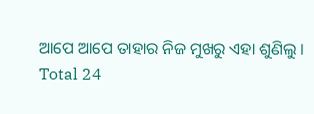ଆପେ ଆପେ ତାହାର ନିଜ ମୁଖରୁ ଏହା ଶୁଣିଲୁ ।
Total 24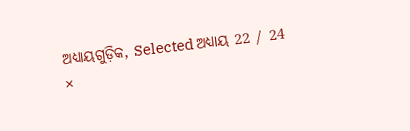ଅଧ୍ୟାୟଗୁଡ଼ିକ, Selected ଅଧ୍ୟାୟ 22 / 24
×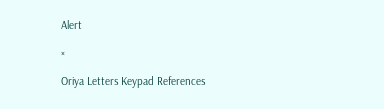Alert

×

Oriya Letters Keypad References